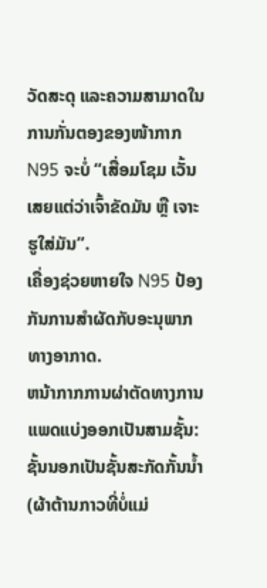ວັດສະດຸ ແລະຄວາມສາມາດໃນການກັ່ນຕອງຂອງໜ້າກາກ N95 ຈະບໍ່ “ເສື່ອມໂຊມ ເວັ້ນເສຍແຕ່ວ່າເຈົ້າຂັດມັນ ຫຼື ເຈາະຮູໃສ່ມັນ”.
ເຄື່ອງຊ່ວຍຫາຍໃຈ N95 ປ້ອງກັນການສໍາຜັດກັບອະນຸພາກທາງອາກາດ.
ຫນ້າກາກການຜ່າຕັດທາງການແພດແບ່ງອອກເປັນສາມຊັ້ນ: ຊັ້ນນອກເປັນຊັ້ນສະກັດກັ້ນນ້ຳ (ຜ້າຕ້ານກາວທີ່ບໍ່ແມ່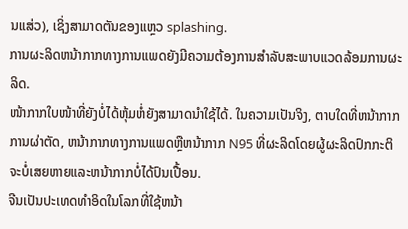ນແສ່ວ), ເຊິ່ງສາມາດຕັນຂອງແຫຼວ splashing.
ການຜະລິດຫນ້າກາກທາງການແພດຍັງມີຄວາມຕ້ອງການສໍາລັບສະພາບແວດລ້ອມການຜະລິດ.
ໜ້າກາກໃບໜ້າທີ່ຍັງບໍ່ໄດ້ຫຸ້ມຫໍ່ຍັງສາມາດນຳໃຊ້ໄດ້. ໃນຄວາມເປັນຈິງ, ຕາບໃດທີ່ຫນ້າກາກການຜ່າຕັດ, ຫນ້າກາກທາງການແພດຫຼືຫນ້າກາກ N95 ທີ່ຜະລິດໂດຍຜູ້ຜະລິດປົກກະຕິຈະບໍ່ເສຍຫາຍແລະຫນ້າກາກບໍ່ໄດ້ປົນເປື້ອນ.
ຈີນເປັນປະເທດທໍາອິດໃນໂລກທີ່ໃຊ້ຫນ້າ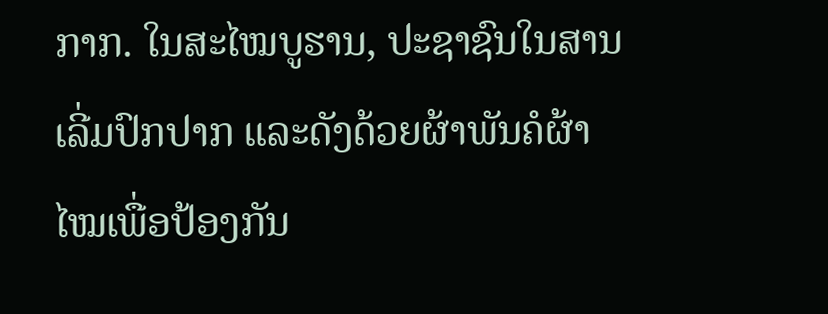ກາກ. ໃນສະໄໝບູຮານ, ປະຊາຊົນໃນສານເລີ່ມປົກປາກ ແລະດັງດ້ວຍຜ້າພັນຄໍຜ້າໄໝເພື່ອປ້ອງກັນ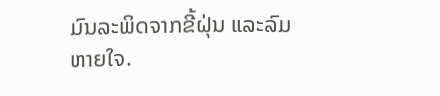ມົນລະພິດຈາກຂີ້ຝຸ່ນ ແລະລົມຫາຍໃຈ.